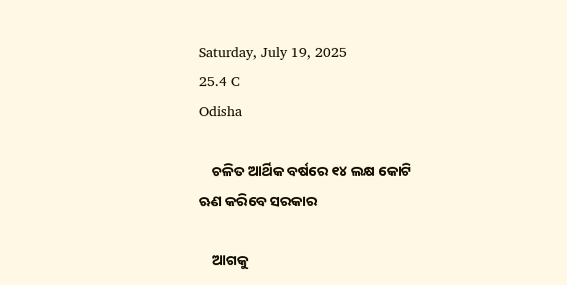Saturday, July 19, 2025
25.4 C
Odisha

    ଚଳିତ ଆର୍ଥିକ ବର୍ଷରେ ୧୪ ଲକ୍ଷ କୋଟି ଋଣ କରିବେ ସରକାର

    ଆଗକୁ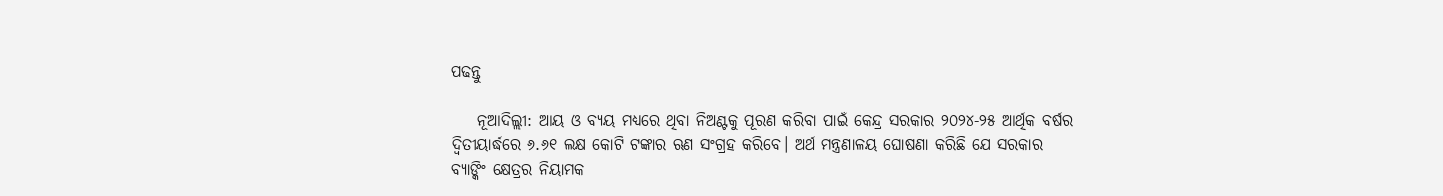ପଢନ୍ତୁ

    ନୂଆଦିଲ୍ଲୀ: ଆୟ ଓ ବ୍ୟୟ ମଧ୍ୟରେ ଥିବା ନିଅଣ୍ଟକୁ ପୂରଣ କରିବା ପାଇଁ କେନ୍ଦ୍ର ସରକାର ୨୦୨୪-୨୫ ଆର୍ଥିକ ବର୍ଷର ଦ୍ୱିତୀୟାର୍ଦ୍ଧରେ ୬.୬୧ ଲକ୍ଷ କୋଟି ଟଙ୍କାର ଋଣ ସଂଗ୍ରହ କରିବେ। ଅର୍ଥ ମନ୍ତ୍ରଣାଳୟ ଘୋଷଣା କରିଛି ଯେ ସରକାର ବ୍ୟାଙ୍କିଂ କ୍ଷେତ୍ରର ନିୟାମକ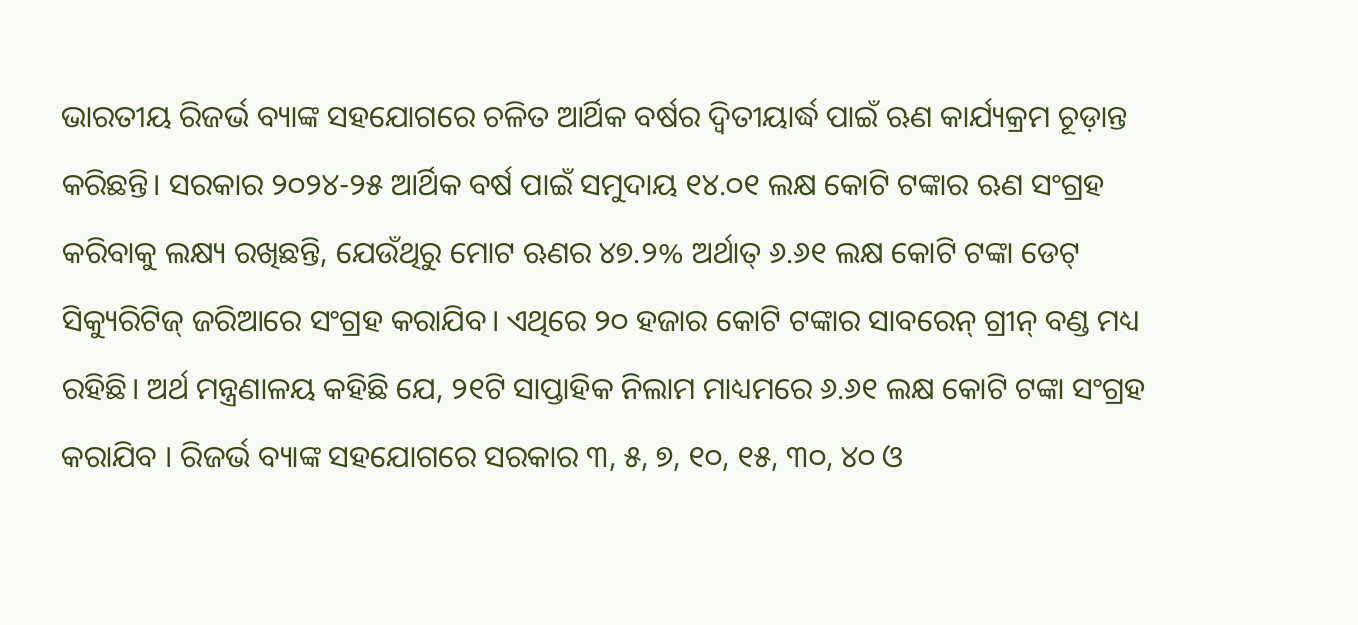ଭାରତୀୟ ରିଜର୍ଭ ବ୍ୟାଙ୍କ ସହଯୋଗରେ ଚଳିତ ଆର୍ଥିକ ବର୍ଷର ଦ୍ୱିତୀୟାର୍ଦ୍ଧ ପାଇଁ ଋଣ କାର୍ଯ୍ୟକ୍ରମ ଚୂଡ଼ାନ୍ତ କରିଛନ୍ତି। ସରକାର ୨୦୨୪-୨୫ ଆର୍ଥିକ ବର୍ଷ ପାଇଁ ସମୁଦାୟ ୧୪.୦୧ ଲକ୍ଷ କୋଟି ଟଙ୍କାର ଋଣ ସଂଗ୍ରହ କରିବାକୁ ଲକ୍ଷ୍ୟ ରଖିଛନ୍ତି, ଯେଉଁଥିରୁ ମୋଟ ଋଣର ୪୭.୨% ଅର୍ଥାତ୍ ୬.୬୧ ଲକ୍ଷ କୋଟି ଟଙ୍କା ଡେଟ୍ ସିକ୍ୟୁରିଟିଜ୍ ଜରିଆରେ ସଂଗ୍ରହ କରାଯିବ। ଏଥିରେ ୨୦ ହଜାର କୋଟି ଟଙ୍କାର ସାବରେନ୍ ଗ୍ରୀନ୍ ବଣ୍ଡ ମଧ୍ୟ ରହିଛି। ଅର୍ଥ ମନ୍ତ୍ରଣାଳୟ କହିଛି ଯେ, ୨୧ଟି ସାପ୍ତାହିକ ନିଲାମ ମାଧ୍ୟମରେ ୬.୬୧ ଲକ୍ଷ କୋଟି ଟଙ୍କା ସଂଗ୍ରହ କରାଯିବ । ରିଜର୍ଭ ବ୍ୟାଙ୍କ ସହଯୋଗରେ ସରକାର ୩, ୫, ୭, ୧୦, ୧୫, ୩୦, ୪୦ ଓ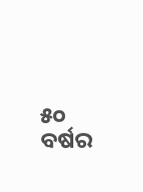୫୦ ବର୍ଷର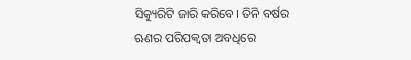ସିକ୍ୟୁରିଟି ଜାରି କରିବେ। ତିନି ବର୍ଷର ଋଣର ପରିପକ୍ବତା ଅବଧିରେ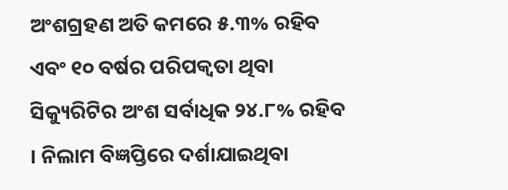ଅଂଶଗ୍ରହଣ ଅତି କମରେ ୫.୩% ରହିବ ଏବଂ ୧୦ ବର୍ଷର ପରିପକ୍ୱତା ଥିବା ସିକ୍ୟୁରିଟିର ଅଂଶ ସର୍ବାଧିକ ୨୪.୮% ରହିବ । ନିଲାମ ବିଜ୍ଞପ୍ତିରେ ଦର୍ଶାଯାଇଥିବା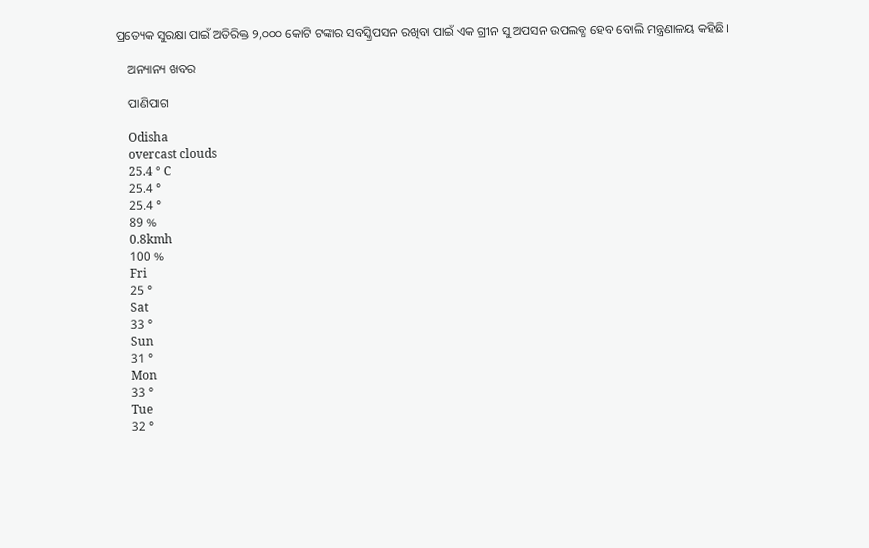ପ୍ରତ୍ୟେକ ସୁରକ୍ଷା ପାଇଁ ଅତିରିକ୍ତ ୨,୦୦୦ କୋଟି ଟଙ୍କାର ସବସ୍କ୍ରିପସନ ରଖିବା ପାଇଁ ଏକ ଗ୍ରୀନ ସୁ ଅପସନ ଉପଲବ୍ଧ ହେବ ବୋଲି ମନ୍ତ୍ରଣାଳୟ କହିଛି।

    ଅନ୍ୟାନ୍ୟ ଖବର

    ପାଣିପାଗ

    Odisha
    overcast clouds
    25.4 ° C
    25.4 °
    25.4 °
    89 %
    0.8kmh
    100 %
    Fri
    25 °
    Sat
    33 °
    Sun
    31 °
    Mon
    33 °
    Tue
    32 °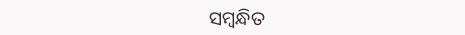ସମ୍ବନ୍ଧିତ